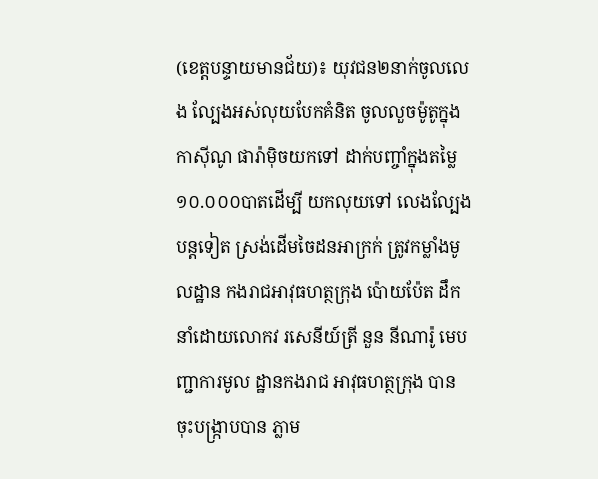(ខេត្តបន្ទាយមានជ័យ)៖ យុវជន២នាក់ចូលលេង ល្បែងអស់លុយបែកគំនិត ចូលលួចម៉ូតូក្នុងកាស៊ីណូ ផារ៉ាម៉ិចយកទៅ ដាក់បញ្ចាំក្នុងតម្លៃ ១០.០០០បាតដើម្បី យកលុយទៅ លេងល្បែងបន្តទៀត ស្រង់ដើមចៃដនអាក្រក់ ត្រូវកម្លាំងមូលដ្ឋាន កងរាជអាវុធហត្ថក្រុង ប៉ោយប៉ែត ដឹកនាំដោយលោកវ រសេនីយ៍ត្រី នួន នីណារ៉ូ មេបញ្ជាការមូល ដ្ឋានកងរាជ អាវុធហត្ថក្រុង បានចុះបង្រ្កាបបាន ភ្លាម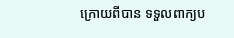ក្រោយពីបាន ទទួលពាក្យប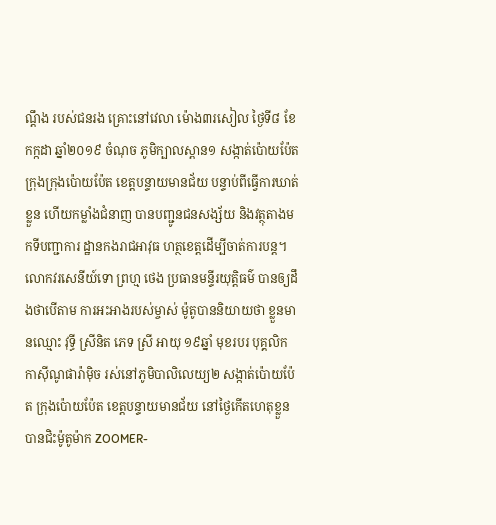ណ្តឹង របស់ជនរង គ្រោះនៅវេលា ម៉ោង៣រសៀល ថ្ងៃទី៨ ខែកក្កដា ឆ្នាំ២០១៩ ចំណុច ភូមិក្បាលស្ពាន១ សង្កាត់ប៉ោយប៉ែត ក្រុងក្រុងប៉ោយប៉ែត ខេត្តបន្ទាយមានជ័យ បន្ទាប់ពីធ្វើការឃាត់ខ្លួន ហើយកម្លាំងជំនាញ បានបញ្ជូនជនសង្ស័យ និងវត្ថុតាងមកទីបញ្ជាការ ដ្ឋានកងរាជអាវុធ ហត្ថខេត្តដើម្បីចាត់ការបន្ត។
លោកវរសេនីយ៍ទោ ព្រហ្ម ថេង ប្រធានមន្ទីរយុត្តិធម៌ បានឲ្យដឹងថាបើតាម ការអះអាងរបស់ម្ចាស់ ម៉ូតូបាននិយាយថា ខ្លួនមានឈ្មោះ វុទី្ធ ស្រីនិត ភេទ ស្រី អាយុ ១៩ឆ្នាំ មុខរបរ បុគ្គលិក កាស៊ីណូផារ៉ាម៉ិច រស់នៅភូមិបាលិលេយ្យ២ សង្កាត់ប៉ោយប៉ែត ក្រុងប៉ោយប៉ែត ខេត្តបន្ទាយមានជ័យ នៅថ្ងៃកើតហេតុខ្លួន បានជិះម៉ូតូម៉ាក ZOOMER-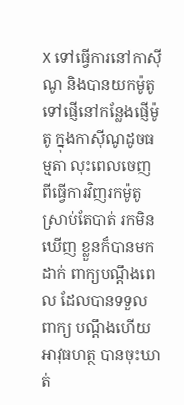X ទៅធ្វើការនៅកាស៊ីណូ និងបានយកម៉ូតូ ទៅផ្ញើនៅកន្លែងផ្ញើម៉ូតូ ក្នុងកាស៊ីណូដូចធម្មតា លុះពេលចេញ ពីធ្វើការវិញរកម៉ូតូ ស្រាប់តែបាត់ រកមិនឃើញ ខ្លួនក៏បានមកដាក់ ពាក្យបណ្តឹងពេល ដែលបានទទួលពាក្យ បណ្តឹងហើយអាវុធហត្ថ បានចុះឃាត់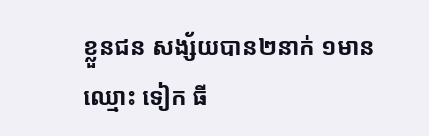ខ្លួនជន សង្ស័យបាន២នាក់ ១មានឈ្មោះ ទៀក ធី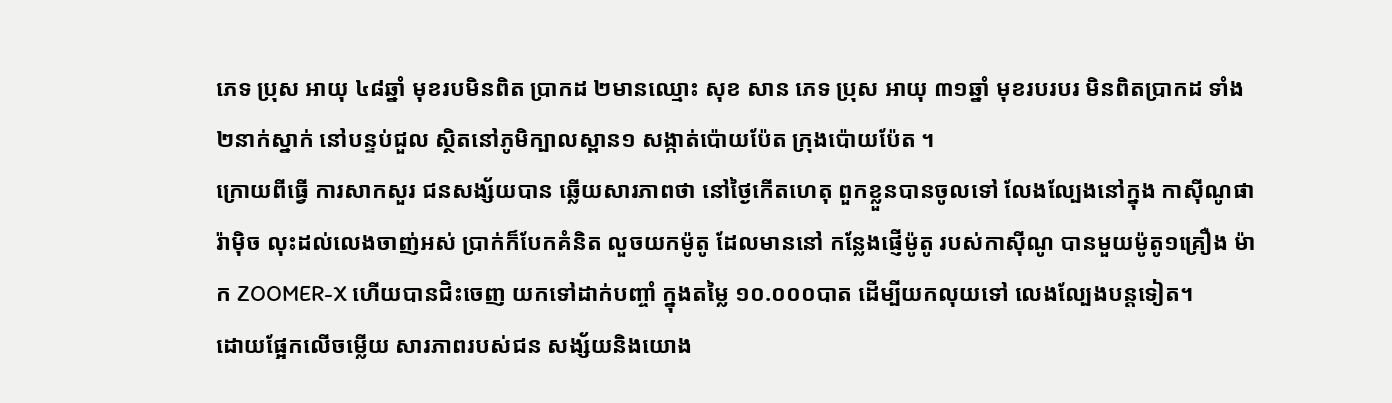ភេទ ប្រុស អាយុ ៤៨ឆ្នាំ មុខរបមិនពិត ប្រាកដ ២មានឈ្មោះ សុខ សាន ភេទ ប្រុស អាយុ ៣១ឆ្នាំ មុខរបរបរ មិនពិតប្រាកដ ទាំង២នាក់ស្នាក់ នៅបន្ទប់ជួល ស្ថិតនៅភូមិក្បាលស្ពាន១ សង្កាត់ប៉ោយប៉ែត ក្រុងប៉ោយប៉ែត ។
ក្រោយពីធ្វើ ការសាកសួរ ជនសង្ស័យបាន ឆ្លើយសារភាពថា នៅថ្ងៃកើតហេតុ ពួកខ្លួនបានចូលទៅ លែងល្បែងនៅក្នុង កាស៊ីណូផារ៉ាម៉ិច លុះដល់លេងចាញ់អស់ ប្រាក់ក៏បែកគំនិត លួចយកម៉ូតូ ដែលមាននៅ កន្លែងផ្ញើម៉ូតូ របស់កាស៊ីណូ បានមួយម៉ូតូ១គ្រឿង ម៉ាក ZOOMER-X ហើយបានជិះចេញ យកទៅដាក់បញ្ចាំ ក្នុងតម្លៃ ១០.០០០បាត ដើម្បីយកលុយទៅ លេងល្បែងបន្តទៀត។
ដោយផ្អែកលើចម្លើយ សារភាពរបស់ជន សង្ស័យនិងយោង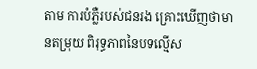តាម ការបំភ្លឺរបស់ជនរង គ្រោះឃើញថាមានតម្រុយ ពិរុទ្ធភាពនៃបទល្មើស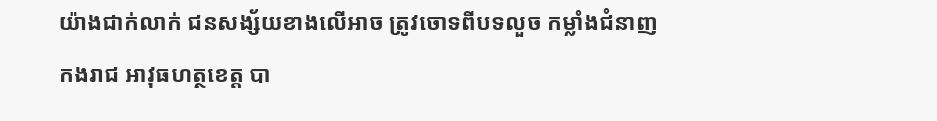យ៉ាងជាក់លាក់ ជនសង្ស័យខាងលើអាច ត្រូវចោទពីបទលួច កម្លាំងជំនាញកងរាជ អាវុធហត្ថខេត្ត បា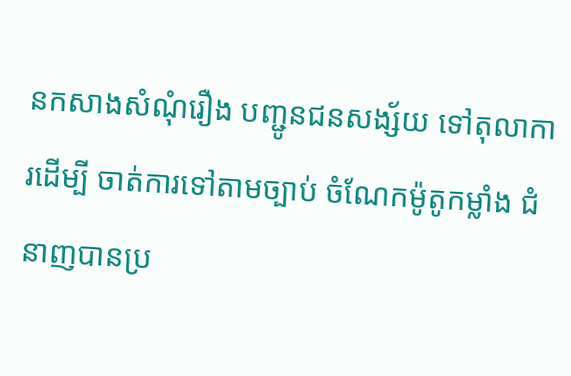នកសាងសំណុំរឿង បញ្ជូនជនសង្ស័យ ទៅតុលាការដើម្បី ចាត់ការទៅតាមច្បាប់ ចំណែកម៉ូតូកម្លាំង ជំនាញបានប្រ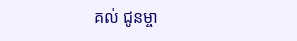គល់ ជូនម្ចា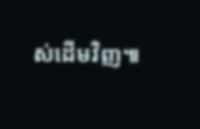ស់ដើមវិញ៕